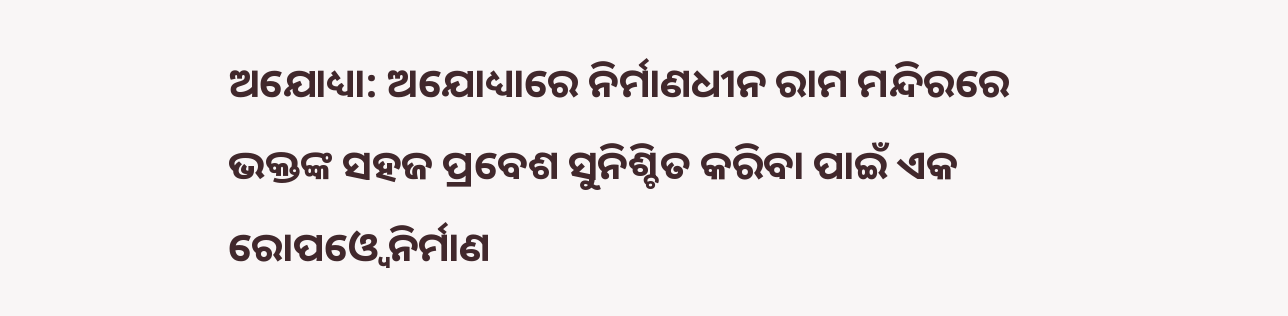ଅଯୋଧ୍ୟା: ଅଯୋଧ୍ୟାରେ ନିର୍ମାଣଧୀନ ରାମ ମନ୍ଦିରରେ ଭକ୍ତଙ୍କ ସହଜ ପ୍ରବେଶ ସୁନିଶ୍ଚିତ କରିବା ପାଇଁ ଏକ ରୋପଓ୍ବେ ନିର୍ମାଣ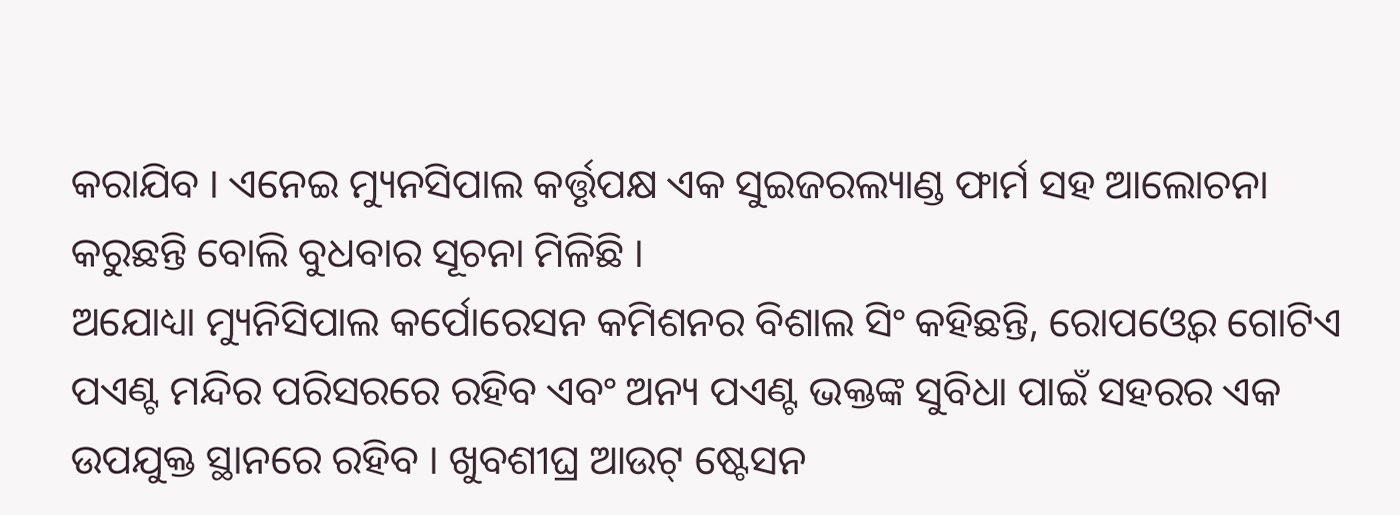କରାଯିବ । ଏନେଇ ମ୍ୟୁନସିପାଲ କର୍ତ୍ତୃପକ୍ଷ ଏକ ସୁଇଜରଲ୍ୟାଣ୍ଡ ଫାର୍ମ ସହ ଆଲୋଚନା କରୁଛନ୍ତି ବୋଲି ବୁଧବାର ସୂଚନା ମିଳିଛି ।
ଅଯୋଧ୍ୟା ମ୍ୟୁନିସିପାଲ କର୍ପୋରେସନ କମିଶନର ବିଶାଲ ସିଂ କହିଛନ୍ତି, ରୋପଓ୍ବେର ଗୋଟିଏ ପଏଣ୍ଟ ମନ୍ଦିର ପରିସରରେ ରହିବ ଏବଂ ଅନ୍ୟ ପଏଣ୍ଟ ଭକ୍ତଙ୍କ ସୁବିଧା ପାଇଁ ସହରର ଏକ ଉପଯୁକ୍ତ ସ୍ଥାନରେ ରହିବ । ଖୁବଶୀଘ୍ର ଆଉଟ୍ ଷ୍ଟେସନ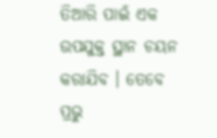ତିଆରି ପାଇଁ ଏକ ଉପଯୁକ୍ତ ସ୍ଥାନ ଚୟନ କରାଯିବ । ତେବେ ପ୍ରଭୁ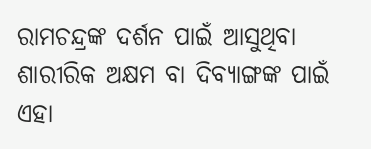ରାମଚନ୍ଦ୍ରଙ୍କ ଦର୍ଶନ ପାଇଁ ଆସୁଥିବା ଶାରୀରିକ ଅକ୍ଷମ ବା ଦିବ୍ୟାଙ୍ଗଙ୍କ ପାଇଁ ଏହା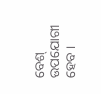ବେଶ୍ ଉପଯୋଗୀ ହେବ ।